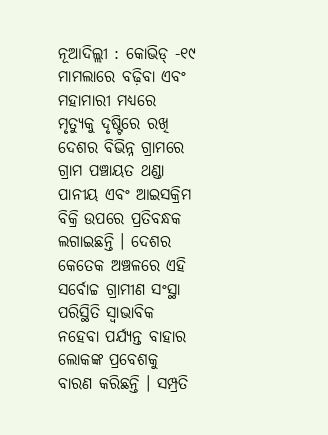ନୂଆଦିଲ୍ଲୀ : କୋଭିଡ୍ -୧୯ ମାମଲାରେ ବଢ଼ିବା ଏବଂ ମହାମାରୀ ମଧ୍ୟରେ ମୃତ୍ୟୁକୁ ଦୃଷ୍ଟିରେ ରଖି ଦେଶର ବିଭିନ୍ନ ଗ୍ରାମରେ ଗ୍ରାମ ପଞ୍ଚାୟତ ଥଣ୍ଡା ପାନୀୟ ଏବଂ ଆଇସକ୍ରିମ ବିକ୍ରି ଉପରେ ପ୍ରତିବନ୍ଧକ ଲଗାଇଛନ୍ତି । ଦେଶର କେତେକ ଅଞ୍ଚଳରେ ଏହି ସର୍ବୋଚ୍ଚ ଗ୍ରାମୀଣ ସଂସ୍ଥା ପରିସ୍ଥିତି ସ୍ୱାଭାବିକ ନହେବା ପର୍ଯ୍ୟନ୍ତ ବାହାର ଲୋକଙ୍କ ପ୍ରବେଶକୁ ବାରଣ କରିଛନ୍ତି । ସମ୍ପ୍ରତି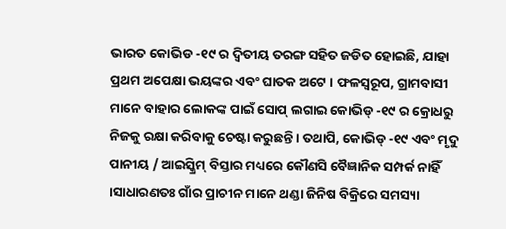ଭାରତ କୋଭିଡ -୧୯ ର ଦ୍ୱିତୀୟ ତରଙ୍ଗ ସହିତ ଜଡିତ ହୋଇଛି, ଯାହା ପ୍ରଥମ ଅପେକ୍ଷା ଭୟଙ୍କର ଏବଂ ଘାତକ ଅଟେ । ଫଳସ୍ୱରୂପ, ଗ୍ରାମବାସୀ ମାନେ ବାହାର ଲୋକଙ୍କ ପାଇଁ ସୋପ୍ ଲଗାଇ କୋଭିଡ୍ -୧୯ ର କ୍ରୋଧରୁ ନିଜକୁ ରକ୍ଷା କରିବାକୁ ଚେଷ୍ଟା କରୁଛନ୍ତି । ତଥାପି, କୋଭିଡ୍ -୧୯ ଏବଂ ମୃଦୁ ପାନୀୟ / ଆଇସ୍କ୍ରିମ୍ ବିସ୍ତାର ମଧ୍ୟରେ କୌଣସି ବୈଜ୍ଞାନିକ ସମ୍ପର୍କ ନାହିଁ ।ସାଧାରଣତଃ ଗାଁର ପ୍ରାଚୀନ ମାନେ ଥଣ୍ଡା ଜିନିଷ ବିକ୍ରିରେ ସମସ୍ୟା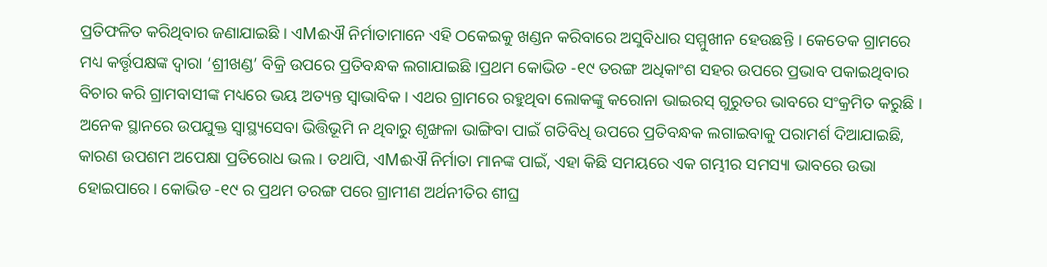ପ୍ରତିଫଳିତ କରିଥିବାର ଜଣାଯାଇଛି । ଏMଈଐ ନିର୍ମାତାମାନେ ଏହି ଠକେଇକୁ ଖଣ୍ଡନ କରିବାରେ ଅସୁବିଧାର ସମ୍ମୁଖୀନ ହେଉଛନ୍ତି । କେତେକ ଗ୍ରାମରେ ମଧ୍ୟ କର୍ତ୍ତୃପକ୍ଷଙ୍କ ଦ୍ୱାରା ‘ଶ୍ରୀଖଣ୍ଡ’ ବିକ୍ରି ଉପରେ ପ୍ରତିବନ୍ଧକ ଲଗାଯାଇଛି ।ପ୍ରଥମ କୋଭିଡ -୧୯ ତରଙ୍ଗ ଅଧିକାଂଶ ସହର ଉପରେ ପ୍ରଭାବ ପକାଇଥିବାର ବିଚାର କରି ଗ୍ରାମବାସୀଙ୍କ ମଧ୍ୟରେ ଭୟ ଅତ୍ୟନ୍ତ ସ୍ୱାଭାବିକ । ଏଥର ଗ୍ରାମରେ ରହୁଥିବା ଲୋକଙ୍କୁ କରୋନା ଭାଇରସ୍ ଗୁରୁତର ଭାବରେ ସଂକ୍ରମିତ କରୁଛି । ଅନେକ ସ୍ଥାନରେ ଉପଯୁକ୍ତ ସ୍ୱାସ୍ଥ୍ୟସେବା ଭିତ୍ତିଭୂମି ନ ଥିବାରୁ ଶୃଙ୍ଖଳା ଭାଙ୍ଗିବା ପାଇଁ ଗତିବିଧି ଉପରେ ପ୍ରତିବନ୍ଧକ ଲଗାଇବାକୁ ପରାମର୍ଶ ଦିଆଯାଇଛି, କାରଣ ଉପଶମ ଅପେକ୍ଷା ପ୍ରତିରୋଧ ଭଲ । ତଥାପି, ଏMଈଐ ନିର୍ମାତା ମାନଙ୍କ ପାଇଁ, ଏହା କିଛି ସମୟରେ ଏକ ଗମ୍ଭୀର ସମସ୍ୟା ଭାବରେ ଉଭା ହୋଇପାରେ । କୋଭିଡ -୧୯ ର ପ୍ରଥମ ତରଙ୍ଗ ପରେ ଗ୍ରାମୀଣ ଅର୍ଥନୀତିର ଶୀଘ୍ର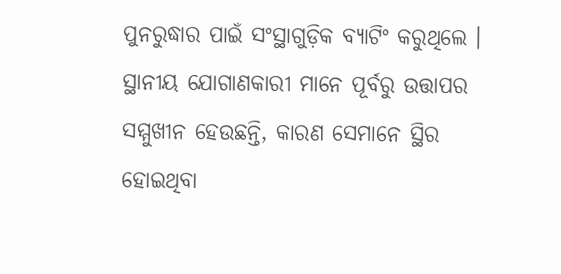ପୁନରୁଦ୍ଧାର ପାଇଁ ସଂସ୍ଥାଗୁଡ଼ିକ ବ୍ୟାଟିଂ କରୁଥିଲେ । ସ୍ଥାନୀୟ ଯୋଗାଣକାରୀ ମାନେ ପୂର୍ବରୁ ଉତ୍ତାପର ସମ୍ମୁଖୀନ ହେଉଛନ୍ତି, କାରଣ ସେମାନେ ସ୍ଥିର ହୋଇଥିବା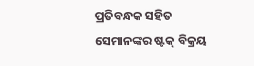ପ୍ରତିବନ୍ଧକ ସହିତ ସେମାନଙ୍କର ଷ୍ଟକ୍ ବିକ୍ରୟ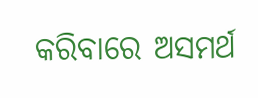କରିବାରେ ଅସମର୍ଥ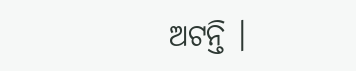ଅଟନ୍ତି ।